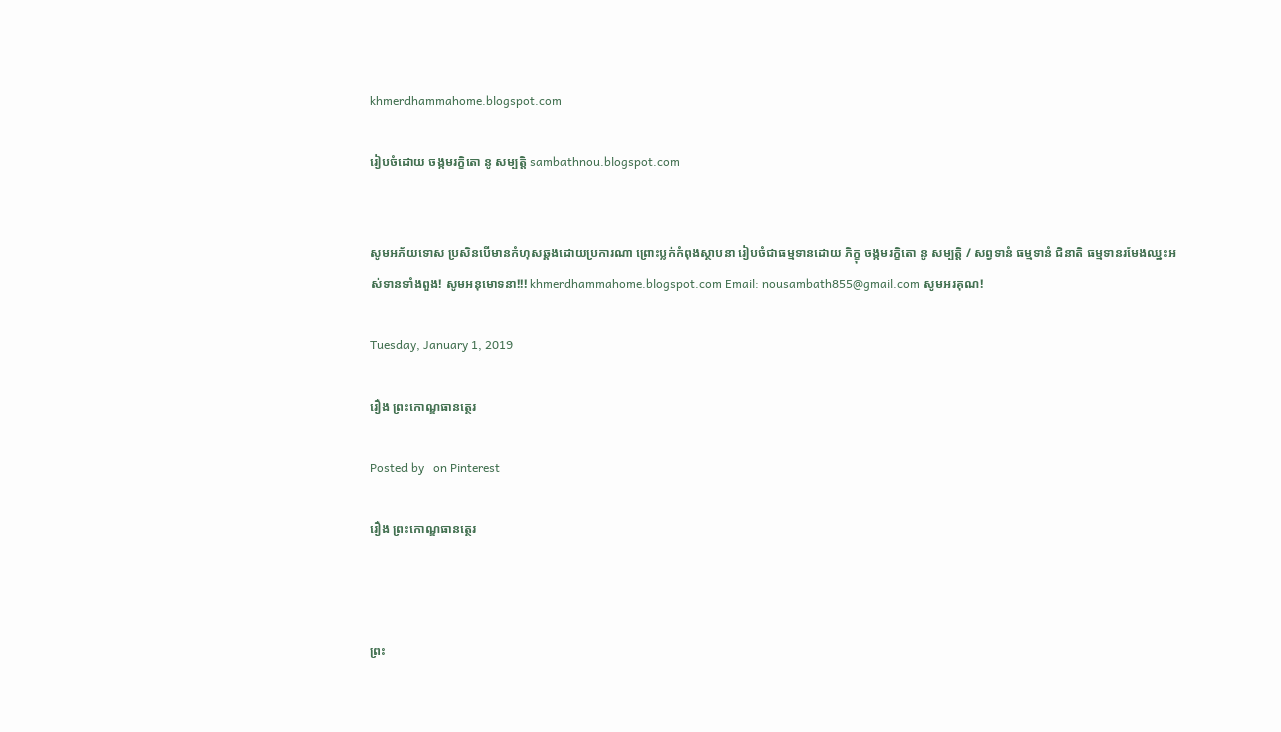khmerdhammahome.blogspot.com

រៀបចំដោយ ចង្កមរក្ខិតោ នូ សម្បត្តិ sambathnou.blogspot.com


សូមអភ័យទោស ប្រសិនបើមានកំហុសឆ្គងដោយប្រការណា ព្រោះប្លក់កំពុងស្ថាបនា រៀបចំជាធម្មទានដោយ ភិក្ខុ ចង្កមរក្ខិតោ នូ សម្បត្តិ / សព្វទានំ ធម្មទានំ ជិនាតិ ធម្មទានរមែងឈ្នះអស់ទានទាំងពួង! សូមអនុមោទនា!!! khmerdhammahome.blogspot.com Email: nousambath855@gmail.com សូមអរគុណ!

Tuesday, January 1, 2019

រឿង ព្រះកោណ្ឌធានត្ថេរ

Posted by   on Pinterest

រឿង ព្រះកោណ្ឌធានត្ថេរ



ព្រះ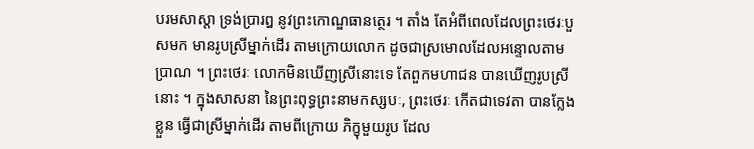បរមសាស្តា ទ្រង់ប្រារឰ នូវព្រះកោណ្ឌធានត្ថេរ ។ តាំង តែឣំពីពេលដែលព្រះថេរៈបួសមក មានរូបស្រីម្នាក់ដើរ តាមក្រោយលោក ដូចជាស្រមោលដែលឣន្ទោលតាមប្រាណ ។ ព្រះថេរៈ លោកមិនឃើញស្រីនោះទេ តែពួកមហាជន បានឃើញរូបស្រីនោះ ។ ក្នុងសាសនា នៃព្រះពុទ្ធព្រះនាមកស្សបៈ, ព្រះថេរៈ កើតជាទេវតា បានក្លែងខ្លួន ធ្វើជាស្រីម្នាក់ដើរ តាមពីក្រោយ ភិក្ខុមួយរូប ដែល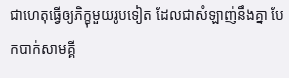ជាហេតុធ្វើឲ្យភិក្ខុមួយរូបទៀត ដែលជាសំឡាញ់នឹងគ្នា បែកបាក់សាមគ្គី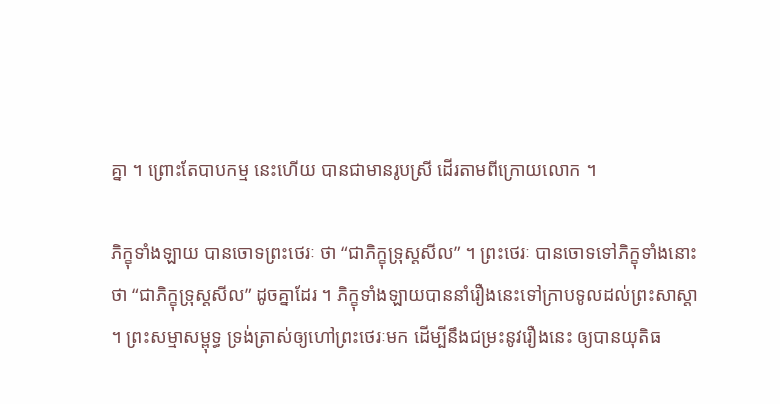គ្នា ។ ព្រោះតែបាបកម្ម នេះហើយ បានជាមានរូបស្រី ដើរតាមពីក្រោយលោក ។

ភិក្ខុទាំងឡាយ បានចោទព្រះថេរៈ ថា “ជាភិក្ខុទ្រុស្តសីល” ។ ព្រះថេរៈ បានចោទទៅភិក្ខុទាំងនោះ ថា “ជាភិក្ខុទ្រុស្តសីល” ដូចគ្នាដែរ ។ ភិក្ខុទាំងឡាយបាននាំរឿងនេះទៅក្រាបទូលដល់ព្រះសាស្តា ។ ព្រះសម្មាសម្ពុទ្ធ ទ្រង់ត្រាស់ឲ្យហៅព្រះថេរៈមក ដើម្បីនឹងជម្រះនូវរឿងនេះ ឲ្យបានយុតិធ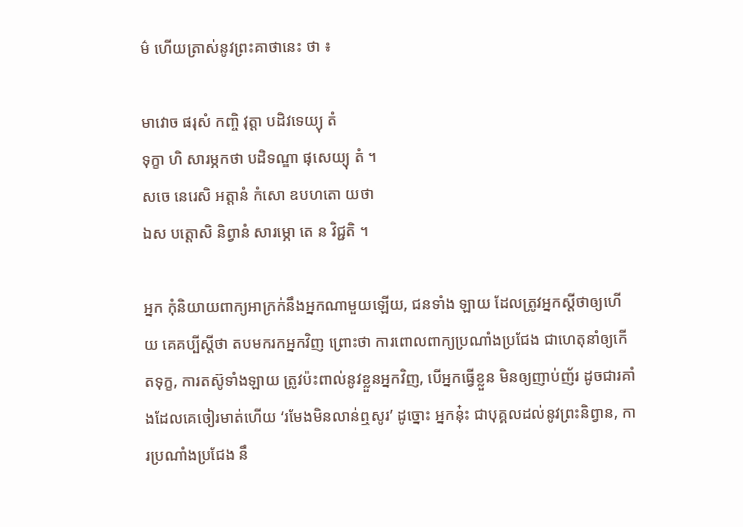ម៌ ហើយត្រាស់នូវព្រះគាថានេះ ថា ៖

មាវោច ផរុសំ កញ្ចិ វុត្តា បដិវទេយ្យុ តំ
ទុក្ខា ហិ សារម្ភកថា បដិទណ្ឌា ផុសេយ្យុ តំ ។
សចេ នេរេសិ ឣត្តានំ កំសោ ឧបហតោ យថា
ឯស បត្តោសិ និព្វានំ សារម្ភោ តេ ន វិជ្ជតិ ។

ឣ្នក កុំនិយាយពាក្យឣាក្រក់នឹងឣ្នកណាមួយឡើយ, ជនទាំង ឡាយ ដែលត្រូវឣ្នកស្តីថាឲ្យហើយ គេគប្បីស្តីថា តបមករកឣ្នកវិញ ព្រោះថា ការពោលពាក្យប្រណាំងប្រជែង ជាហេតុនាំឲ្យកើតទុក្ខ, ការតស៊ូទាំងឡាយ ត្រូវប៉ះពាល់នូវខ្លួនឣ្នកវិញ, បើឣ្នកធ្វើខ្លួន មិនឲ្យញាប់ញ័រ ដូចជារគាំងដែលគេចៀរមាត់ហើយ ‘រមែងមិនលាន់ឮសូរ’ ដូច្នោះ ឣ្នកនុ៎ះ ជាបុគ្គលដល់នូវព្រះនិព្វាន, ការប្រណាំងប្រជែង នឹ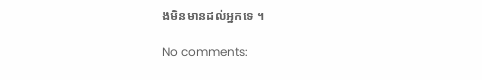ងមិនមានដល់ឣ្នកទេ ។

No comments: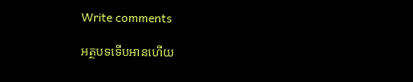Write comments

អត្ថបទទើបអានហើយ